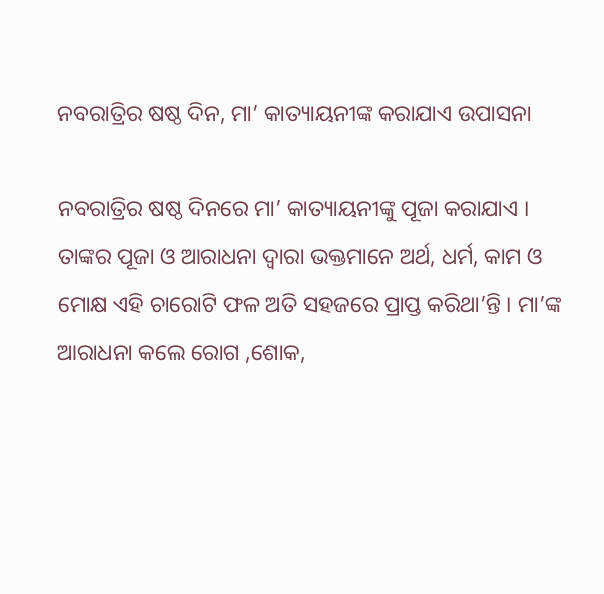ନବରାତ୍ରିର ଷଷ୍ଠ ଦିନ, ମା’ କାତ୍ୟାୟନୀଙ୍କ କରାଯାଏ ଉପାସନା

ନବରାତ୍ରିର ଷଷ୍ଠ ଦିନରେ ମା’ କାତ୍ୟାୟନୀଙ୍କୁ ପୂଜା କରାଯାଏ । ତାଙ୍କର ପୂଜା ଓ ଆରାଧନା ଦ୍ୱାରା ଭକ୍ତମାନେ ଅର୍ଥ, ଧର୍ମ, କାମ ଓ ମୋକ୍ଷ ଏହି ଚାରୋଟି ଫଳ ଅତି ସହଜରେ ପ୍ରାପ୍ତ କରିଥା’ନ୍ତି । ମା’ଙ୍କ ଆରାଧନା କଲେ ରୋଗ ,ଶୋକ,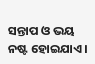ସନ୍ତାପ ଓ ଭୟ ନଷ୍ଟ ହୋଇଯାଏ ।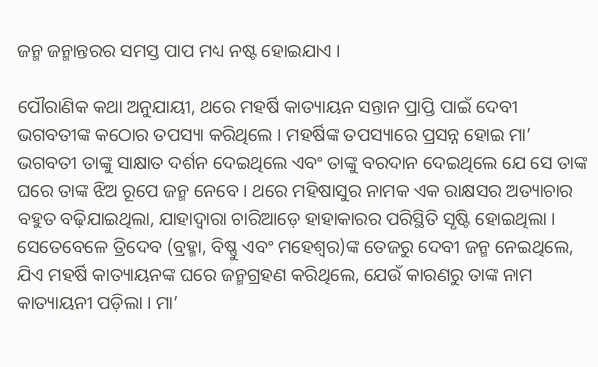ଜନ୍ମ ଜନ୍ମାନ୍ତରର ସମସ୍ତ ପାପ ମଧ୍ୟ ନଷ୍ଟ ହୋଇଯାଏ ।

ପୌରାଣିକ କଥା ଅନୁଯାୟୀ, ଥରେ ମହର୍ଷି କାତ୍ୟାୟନ ସନ୍ତାନ ପ୍ରାପ୍ତି ପାଇଁ ଦେବୀ ଭଗବତୀଙ୍କ କଠୋର ତପସ୍ୟା କରିଥିଲେ । ମହର୍ଷିଙ୍କ ତପସ୍ୟାରେ ପ୍ରସନ୍ନ ହୋଇ ମା’ ଭଗବତୀ ତାଙ୍କୁ ସାକ୍ଷାତ ଦର୍ଶନ ଦେଇଥିଲେ ଏବଂ ତାଙ୍କୁ ବରଦାନ ଦେଇଥିଲେ ଯେ ସେ ତାଙ୍କ ଘରେ ତାଙ୍କ ଝିଅ ରୂପେ ଜନ୍ମ ନେବେ । ଥରେ ମହିଷାସୁର ନାମକ ଏକ ରାକ୍ଷସର ଅତ୍ୟାଚାର ବହୁତ ବଢ଼ିଯାଇଥିଲା, ଯାହାଦ୍ୱାରା ଚାରିଆଡ଼େ ହାହାକାରର ପରିସ୍ଥିତି ସୃଷ୍ଟି ହୋଇଥିଲା । ସେତେବେଳେ ତ୍ରିଦେବ (ବ୍ରହ୍ମା, ବିଷ୍ଣୁ ଏବଂ ମହେଶ୍ବର)ଙ୍କ ତେଜରୁ ଦେବୀ ଜନ୍ମ ନେଇଥିଲେ, ଯିଏ ମହର୍ଷି କାତ୍ୟାୟନଙ୍କ ଘରେ ଜନ୍ମଗ୍ରହଣ କରିଥିଲେ, ଯେଉଁ କାରଣରୁ ତାଙ୍କ ନାମ କାତ୍ୟାୟନୀ ପଡ଼ିଲା । ମା’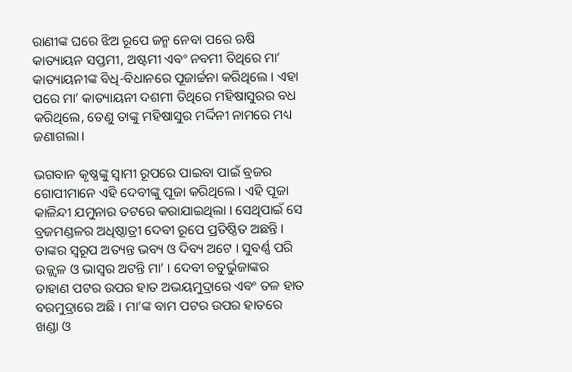ରାଣୀଙ୍କ ଘରେ ଝିଅ ରୂପେ ଜନ୍ମ ନେବା ପରେ ଋଷି କାତ୍ୟାୟନ ସପ୍ତମୀ, ଅଷ୍ଟମୀ ଏବଂ ନବମୀ ତିଥିରେ ମା’ କାତ୍ୟାୟନୀଙ୍କ ବିଧି-ବିଧାନରେ ପୂଜାର୍ଚ୍ଚନା କରିଥିଲେ । ଏହା ପରେ ମା’ କାତ୍ୟାୟନୀ ଦଶମୀ ତିଥିରେ ମହିଷାସୁରର ବଧ କରିଥିଲେ, ତେଣୁ ତାଙ୍କୁ ମହିଷାସୁର ମର୍ଦ୍ଦିନୀ ନାମରେ ମଧ୍ୟ ଜଣାଗଲା ।

ଭଗବାନ କୃଷ୍ଣଙ୍କୁ ସ୍ବାମୀ ରୂପରେ ପାଇବା ପାଇଁ ବ୍ରଜର ଗୋପୀମାନେ ଏହି ଦେବୀଙ୍କୁ ପୂଜା କରିଥିଲେ । ଏହି ପୂଜା କାଳିନ୍ଦୀ ଯମୁନାର ତଟରେ କରାଯାଇଥିଲା । ସେଥିପାଇଁ ସେ ବ୍ରଜମଣ୍ଡଳର ଅଧିଷ୍ଠାତ୍ରୀ ଦେବୀ ରୂପେ ପ୍ରତିଷ୍ଠିତ ଅଛନ୍ତି । ତାଙ୍କର ସ୍ୱରୂପ ଅତ୍ୟନ୍ତ ଭବ୍ୟ ଓ ଦିବ୍ୟ ଅଟେ । ସୁବର୍ଣ୍ଣ ପରି ଉଜ୍ଜ୍ୱଳ ଓ ଭାସ୍ୱର ଅଟନ୍ତି ମା’ । ଦେବୀ ଚତୁର୍ଭୁଜାଙ୍କର ଡାହାଣ ପଟର ଉପର ହାତ ଅଭୟମୁଦ୍ରାରେ ଏବଂ ତଳ ହାତ ବରମୁଦ୍ରାରେ ଅଛି । ମା’ଙ୍କ ବାମ ପଟର ଉପର ହାତରେ ଖଣ୍ଡା ଓ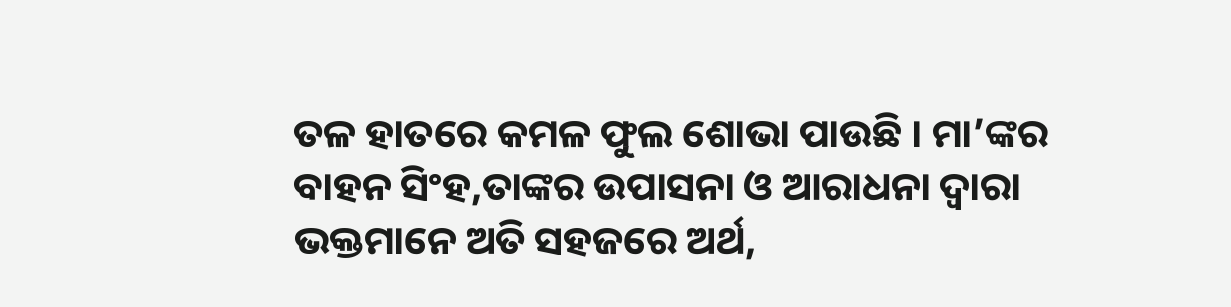ତଳ ହାତରେ କମଳ ଫୁଲ ଶୋଭା ପାଉଛି । ମା’ଙ୍କର ବାହନ ସିଂହ,ତାଙ୍କର ଉପାସନା ଓ ଆରାଧନା ଦ୍ୱାରା ଭକ୍ତମାନେ ଅତି ସହଜରେ ଅର୍ଥ,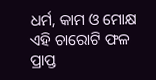ଧର୍ମ, କାମ ଓ ମୋକ୍ଷ ଏହି ଚାରୋଟି ଫଳ ପ୍ରାପ୍ତ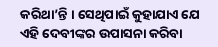କରିଥା’ନ୍ତି । ସେଥିପାଇଁ କୁହାଯାଏ ଯେ ଏହି ଦେବୀଙ୍କର ଉପାସନା କରିବା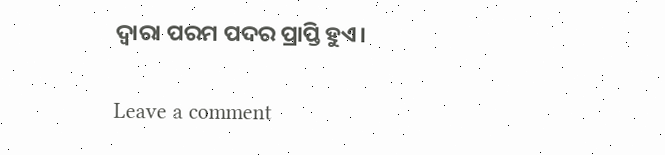ଦ୍ୱାରା ପରମ ପଦର ପ୍ରାପ୍ତି ହୁଏ।

Leave a comment